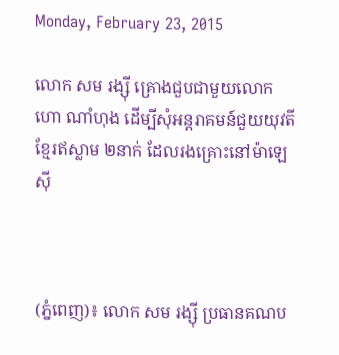Monday, February 23, 2015

លោក សម រង្ស៊ី គ្រោងជួបជាមួយលោក ហោ ណាំហុង ដើម្បីសុំអន្តរាគមន៍ជួយយុវតីខ្មែរឥស្លាម ២នាក់ ដែលរងគ្រោះនៅម៉ាឡេស៊ី



(ភ្នំពេញ)៖ លោក សម រង្ស៊ី ប្រធានគណប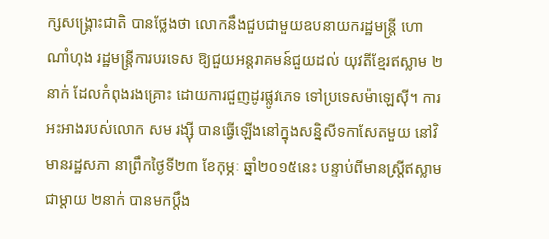ក្សសង្រ្គោះជាតិ បានថ្លែងថា លោកនឹងជួបជាមួយឧបនាយករដ្ឋមន្រ្តី ហោ ណាំហុង រដ្ឋមន្រ្តីការបរទេស ឱ្យជួយអន្តរាគមន៍ជួយដល់ យុវតីខ្មែរឥស្លាម ២នាក់ ដែលកំពុងរងគ្រោះ ដោយការជួញដូរផ្លូវភេទ ទៅប្រទេសម៉ាឡេស៊ី។ ការអះអាងរបស់លោក សម រង្ស៊ី បានធ្វើឡើងនៅក្នុងសន្និសីទកាសែតមួយ នៅវិមានរដ្ឋសភា នាព្រឹកថ្ងៃទី២៣ ខែកុម្ភៈ ឆ្នាំ២០១៥នេះ បន្ទាប់ពីមានស្រ្តីឥស្លាមជាម្តាយ ២នាក់ បានមកប្តឹង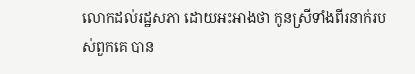លោកដល់រដ្ឋសភា ដោយអះអាងថា កូនស្រីទាំងពីរនាក់របស់ពួកគេ បាន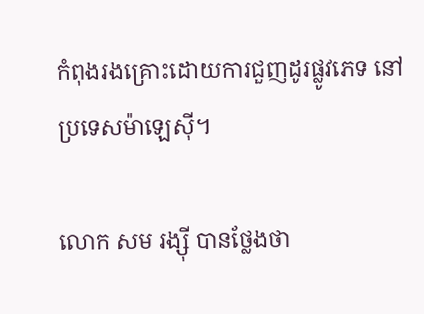កំពុងរងគ្រោះដោយការជួញដូរផ្លូវភេទ នៅប្រទេសម៉ាឡេស៊ី។

លោក សម រង្ស៊ី បានថ្លែងថា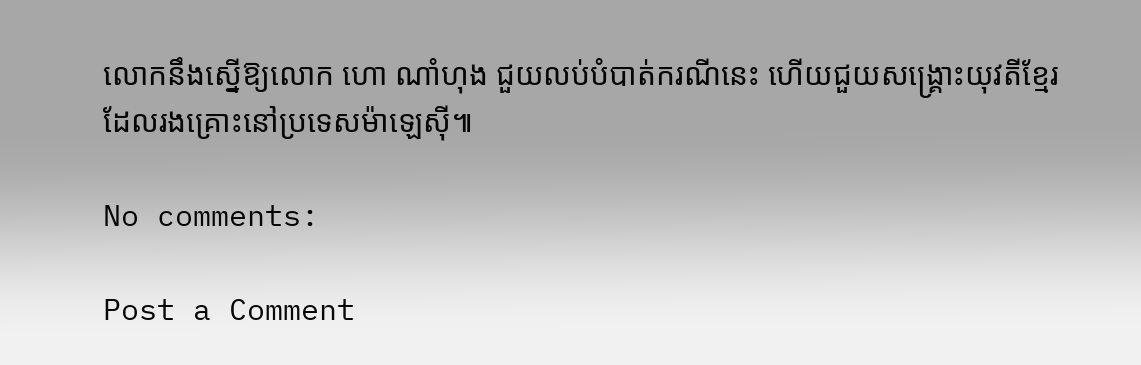លោកនឹងស្នើឱ្យលោក ហោ ណាំហុង ជួយលប់បំបាត់ករណីនេះ ហើយជួយសង្រ្គោះយុវតីខ្មែរ ដែលរងគ្រោះនៅប្រទេសម៉ាឡេស៊ី៕

No comments:

Post a Comment